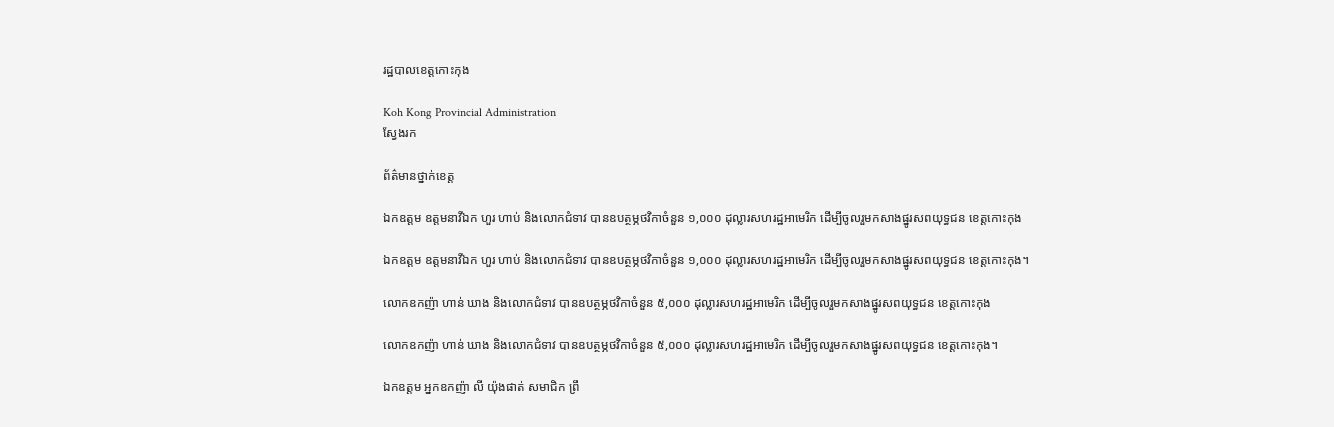រដ្ឋបាលខេត្តកោះកុង

Koh Kong Provincial Administration
ស្វែងរក

ព័ត៌មានថ្នាក់ខេត្ត

ឯកឧត្តម ឧត្តមនាវីឯក ហួរ ហាប់ និងលោកជំទាវ បានឧបត្ថម្ភថវិកាចំនួន ១,០០០ ដុល្លារសហរដ្ឋអាមេរិក ដើម្បីចូលរួមកសាងផ្នូរសពយុទ្ធជន ខេត្តកោះកុង

ឯកឧត្តម ឧត្តមនាវីឯក ហួរ ហាប់ និងលោកជំទាវ បានឧបត្ថម្ភថវិកាចំនួន ១,០០០ ដុល្លារសហរដ្ឋអាមេរិក ដើម្បីចូលរួមកសាងផ្នូរសពយុទ្ធជន ខេត្តកោះកុង។

លោកឧកញ៉ា ហាន់ ឃាង និងលោកជំទាវ បានឧបត្ថម្ភថវិកាចំនួន ៥,០០០ ដុល្លារសហរដ្ឋអាមេរិក ដើម្បីចូលរួមកសាងផ្នូរសពយុទ្ធជន ខេត្តកោះកុង

លោកឧកញ៉ា ហាន់ ឃាង និងលោកជំទាវ បានឧបត្ថម្ភថវិកាចំនួន ៥,០០០ ដុល្លារសហរដ្ឋអាមេរិក ដើម្បីចូលរួមកសាងផ្នូរសពយុទ្ធជន ខេត្តកោះកុង។

ឯកឧត្តម អ្នកឧកញ៉ា លី យ៉ុងផាត់ សមាជិក ព្រឹ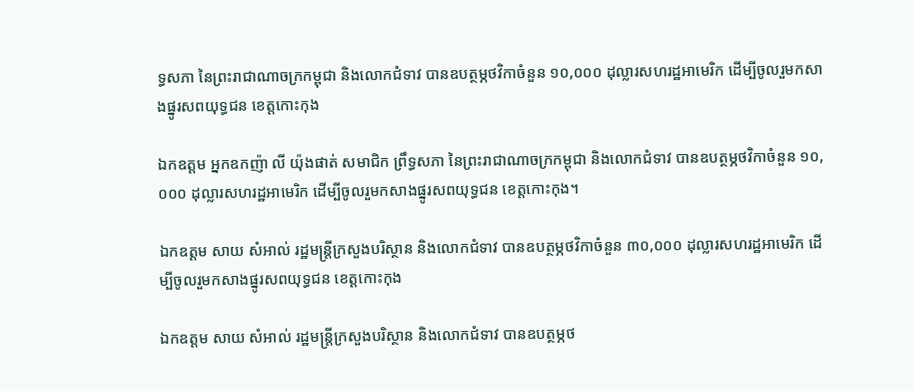ទ្ធសភា នៃព្រះរាជាណាចក្រកម្ពុជា និងលោកជំទាវ បានឧបត្ថម្ភថវិកាចំនួន ១០,០០០ ដុល្លារសហរដ្ឋអាមេរិក ដើម្បីចូលរួមកសាងផ្នូរសពយុទ្ធជន ខេត្តកោះកុង

ឯកឧត្តម អ្នកឧកញ៉ា លី យ៉ុងផាត់ សមាជិក ព្រឹទ្ធសភា នៃព្រះរាជាណាចក្រកម្ពុជា និងលោកជំទាវ បានឧបត្ថម្ភថវិកាចំនួន ១០,០០០ ដុល្លារសហរដ្ឋអាមេរិក ដើម្បីចូលរួមកសាងផ្នូរសពយុទ្ធជន ខេត្តកោះកុង។

ឯកឧត្តម សាយ សំអាល់ រដ្ឋមន្ត្រីក្រសួងបរិស្ថាន និងលោកជំទាវ បានឧបត្ថម្ភថវិកាចំនួន ៣០,០០០ ដុល្លារសហរដ្ឋអាមេរិក ដើម្បីចូលរួមកសាងផ្នូរសពយុទ្ធជន ខេត្តកោះកុង

ឯកឧត្តម សាយ សំអាល់ រដ្ឋមន្ត្រីក្រសួងបរិស្ថាន និងលោកជំទាវ បានឧបត្ថម្ភថ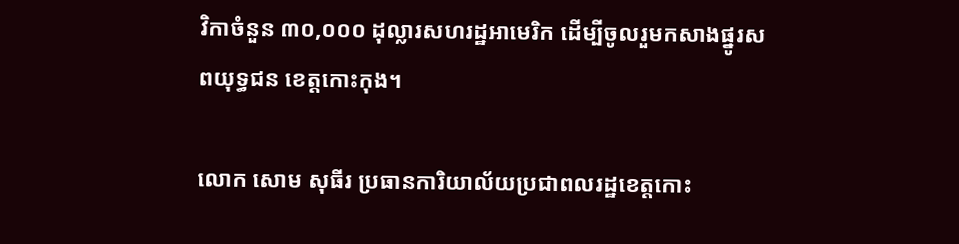វិកាចំនួន ៣០,០០០ ដុល្លារសហរដ្ឋអាមេរិក ដើម្បីចូលរួមកសាងផ្នូរសពយុទ្ធជន ខេត្តកោះកុង។

លោក សោម សុធីរ ប្រធានការិយាល័យប្រជាពលរដ្ឋខេត្តកោះ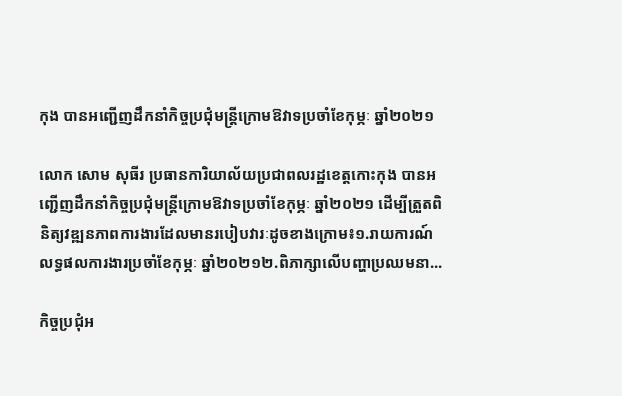កុង បានអញ្ជើញដឹកនាំកិច្ចប្រជុំមន្រ្តីក្រោមឱវាទប្រចាំខែកុម្ភៈ ឆ្នាំ២០២១

លោក សោម សុធីរ ប្រធានការិយាល័យប្រជាពលរដ្ឋខេត្តកោះកុង បានអញ្ជើញដឹកនាំកិច្ចប្រជុំមន្រ្តីក្រោមឱវាទប្រចាំខែកុម្ភៈ ឆ្នាំ២០២១ ដើម្បីត្រួតពិនិត្យវឌ្ឍនភាពការងារដែលមានរបៀបវារៈដូចខាងក្រោម៖១.រាយការណ៍លទ្ធផលការងារប្រចាំខែកុម្ភៈ ឆ្នាំ២០២១២.ពិភាក្សាលើបញ្ហាប្រឈមនា...

កិច្ចប្រជុំអ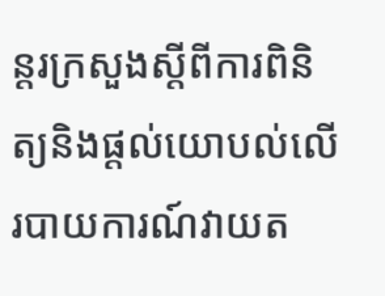ន្តរក្រសួងស្ដីពីការពិនិត្យនិងផ្ដល់យោបល់លើរបាយការណ៍វាយត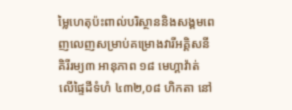ម្លៃហេតុប៉ះពាល់បរិស្ថាននិងសង្គមពេញលេញសម្រាប់គម្រោងវារីអគ្គិសនីគិរីរម្យ៣ អានុភាព ១៨ មេហ្គាវ៉ាត់ លើផ្ទៃដីទំហំ ៤៣២,០៨ ហិកតា នៅ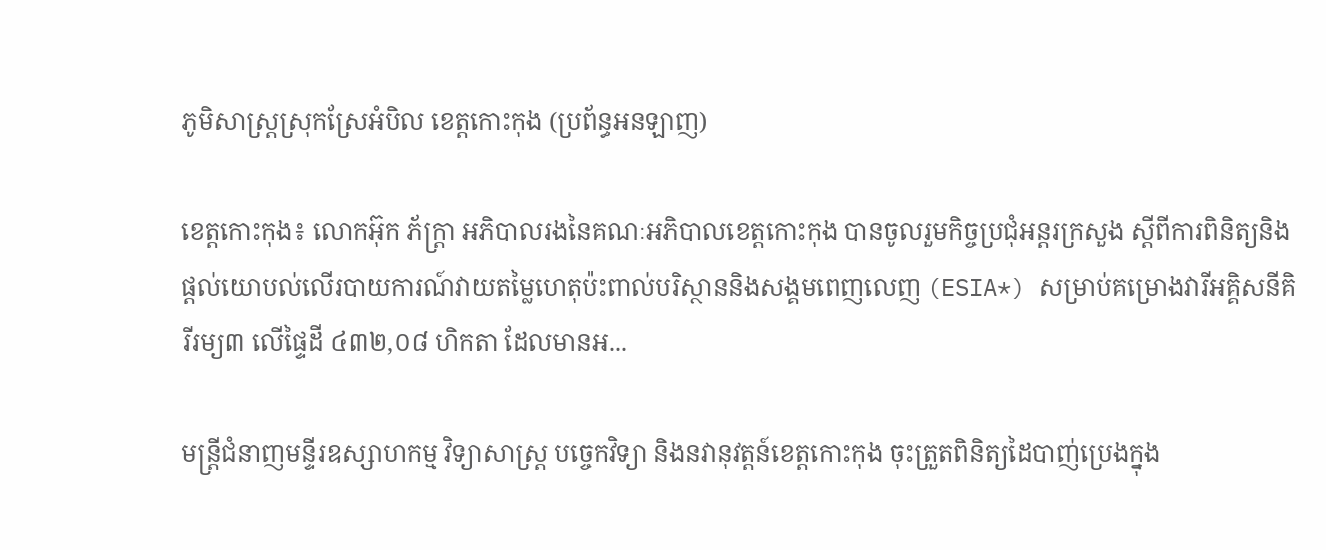ភូមិសាស្ត្រស្រុកស្រែអំបិល ខេត្តកោះកុង (ប្រព័ន្ធអនឡាញ)

ខេត្តកោះកុង៖ លោកអ៊ុក ភ័ក្ត្រា អភិបាលរងនៃគណៈអភិបាលខេត្តកោះកុង បានចូលរួមកិច្ចប្រជុំអន្តរក្រសួង ស្ដីពីការពិនិត្យនិងផ្ដល់យោបល់លើរបាយការណ៍វាយតម្លៃហេតុប៉ះពាល់បរិស្ថាននិងសង្គមពេញលេញ (ESIA*) សម្រាប់គម្រោងវារីអគ្គិសនីគិរីរម្យ៣ លើផ្ទៃដី ៤៣២,០៨ ហិកតា ដែលមានអ...

មន្រ្តីជំនាញមន្ទីរឧស្សាហកម្ម វិទ្យាសាស្ត្រ បច្ចេកវិទ្យា និងនវានុវត្តន៍ខេត្តកោះកុង ចុះត្រួតពិនិត្យដៃបាញ់ប្រេងក្នុង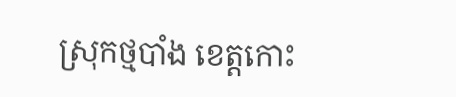ស្រុកថ្មបាំង ខេត្តកោះ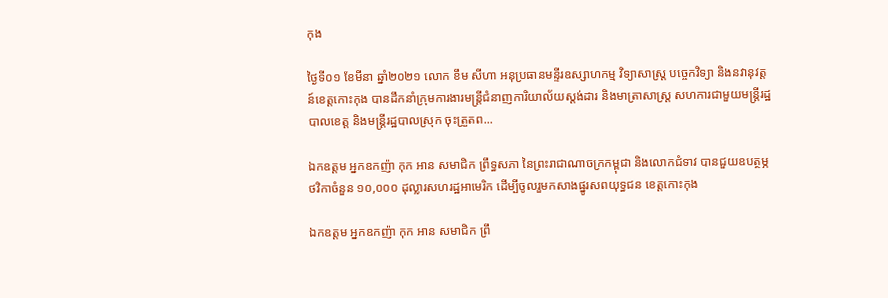កុង

ថ្ងៃទី០១ ខែមីនា ឆ្នាំ២០២១ លោក ខឹម សីហា អនុប្រធានមន្ទីរឧស្សាហកម្ម វិទ្យាសាស្ត្រ បច្ចេកវិទ្យា និងនវានុវត្តន៍ខេត្តកោះកុង បានដឹកនាំក្រុមការងារមន្ត្រីជំនាញការិយាល័យស្តង់ដារ និងមាត្រាសាស្រ្ត សហការជាមួយមន្ត្រីរដ្ឋបាលខេត្ត និងមន្ត្រីរដ្ឋបាលស្រុក ចុះត្រួតព...

ឯកឧត្តម អ្នកឧកញ៉ា កុក អាន សមាជិក ព្រឹទ្ធសភា នៃព្រះរាជាណាចក្រកម្ពុជា និងលោកជំទាវ បានជួយឧបត្ថម្ភថវិកាចំនួន ១០,០០០ ដុល្លារសហរដ្ឋអាមេរិក ដើម្បីចូលរួមកសាងផ្នូរសពយុទ្ធជន ខេត្តកោះកុង

ឯកឧត្តម អ្នកឧកញ៉ា កុក អាន សមាជិក ព្រឹ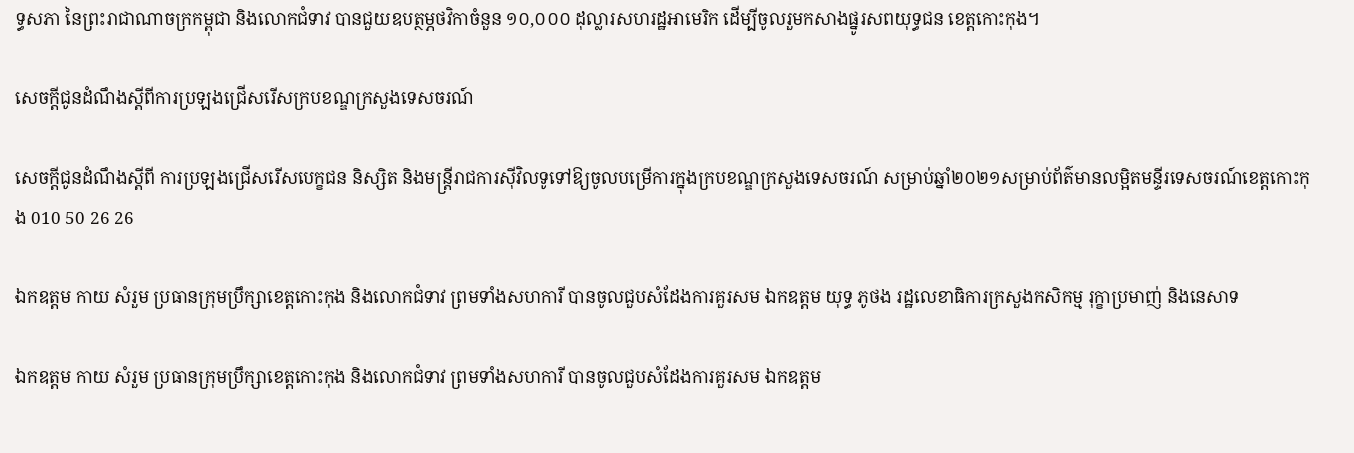ទ្ធសភា នៃព្រះរាជាណាចក្រកម្ពុជា និងលោកជំទាវ បានជួយឧបត្ថម្ភថវិកាចំនួន ១០,០០០ ដុល្លារសហរដ្ឋអាមេរិក ដើម្បីចូលរួមកសាងផ្នូរសពយុទ្ធជន ខេត្តកោះកុង។

សេចក្តីជូនដំណឹងស្តីពីការប្រឡងជ្រើសរើសក្របខណ្ឌក្រសួងទេសចរណ៍

សេចក្តីជូនដំណឹងស្តីពី ការប្រឡងជ្រើសរើសបេក្ខជន និស្សិត និងមន្ត្រីរាជការស៊ីវិលទូទៅឱ្យចូលបម្រើការក្នុងក្របខណ្ឌក្រសួងទេសចរណ៍ សម្រាប់ឆ្នាំ២០២១សម្រាប់ព័ត៌មានលម្អិតមន្ទីរទេសចរណ៍ខេត្តកោះកុង 010 50 26 26

ឯកឧត្តម កាយ សំរួម ប្រធានក្រុមប្រឹក្សាខេត្តកោះកុង និងលោកជំទាវ ព្រមទាំងសហការី បានចូលជួបសំដែងការគួរសម ឯកឧត្តម យុទ្ធ ភូថង រដ្ឋលេខាធិការក្រសួងកសិកម្ម រុក្ខាប្រមាញ់ និងនេសាទ

ឯកឧត្តម កាយ សំរួម ប្រធានក្រុមប្រឹក្សាខេត្តកោះកុង និងលោកជំទាវ ព្រមទាំងសហការី បានចូលជួបសំដែងការគួរសម ឯកឧត្តម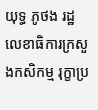យុទ្ធ ភូថង រដ្ឋលេខាធិការក្រសួងកសិកម្ម រុក្ខាប្រ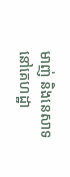មាញ់ និងនេសាទ នៅគេហដ្ឋា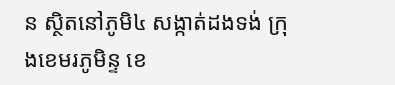ន ស្ថិតនៅភូមិ៤ សង្កាត់ដងទង់ ក្រុងខេមរភូមិន្ទ ខេ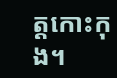ត្តកោះកុង។